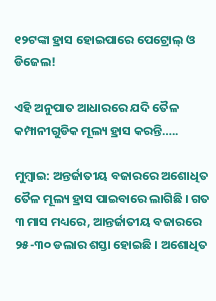୧୨ଟଙ୍କା ହ୍ରାସ ହୋଇପାରେ ପେଟ୍ରୋଲ୍‌ ଓ ଡିଜେଲ!

ଏହି ଅନୁପାତ ଆଧାରରେ ଯଦି ତୈଳ କମ୍ପାନୀଗୁଡିକ ମୂଲ୍ୟ ହ୍ରାସ କରନ୍ତି…..

ମୁମ୍ୱାଇ: ଅନ୍ତର୍ଜାତୀୟ ବଜାରରେ ଅଶୋଧିତ ତୈଳ ମୂଲ୍ୟ ହ୍ରାସ ପାଇବାରେ ଲାଗିଛି । ଗତ ୩ ମାସ ମଧ୍ୟରେ, ଆନ୍ତର୍ଜାତୀୟ ବଜାରରେ ୨୫-୩୦ ଡଲାର ଶସ୍ତା ହୋଇଛି । ଅଶୋଧିତ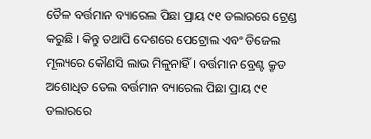ତୈଳ ବର୍ତ୍ତମାନ ବ୍ୟାରେଲ ପିଛା ପ୍ରାୟ ୯୧ ଡଲାରରେ ଟ୍ରେଣ୍ଡ କରୁଛି । କିନ୍ତୁ ତଥାପି ଦେଶରେ ପେଟ୍ରୋଲ ଏବଂ ଡିଜେଲ ମୂଲ୍ୟରେ କୌଣସି ଲାଭ ମିଳୁନାହିଁ । ବର୍ତ୍ତମାନ ବ୍ରେଣ୍ଟ କ୍ରୃଡ ଅଶୋଧିତ ତେଲ ବର୍ତ୍ତମାନ ବ୍ୟାରେଲ ପିଛା ପ୍ରାୟ ୯୧ ଡଲାରରେ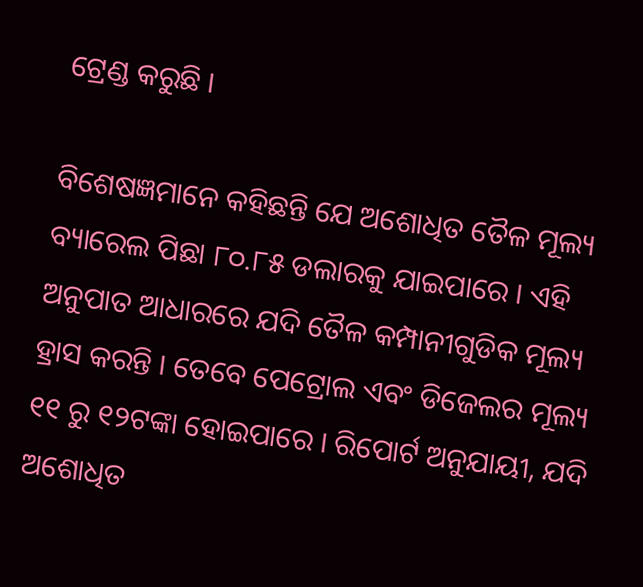ଟ୍ରେଣ୍ଡ କରୁଛି ।

ବିଶେଷଜ୍ଞମାନେ କହିଛନ୍ତି ଯେ ଅଶୋଧିତ ତୈଳ ମୂଲ୍ୟ ବ୍ୟାରେଲ ପିଛା ୮୦.୮୫ ଡଲାରକୁ ଯାଇପାରେ । ଏହି ଅନୁପାତ ଆଧାରରେ ଯଦି ତୈଳ କମ୍ପାନୀଗୁଡିକ ମୂଲ୍ୟ ହ୍ରାସ କରନ୍ତି । ତେବେ ପେଟ୍ରୋଲ ଏବଂ ଡିଜେଲର ମୂଲ୍ୟ ୧୧ ରୁ ୧୨ଟଙ୍କା ହୋଇପାରେ । ରିପୋର୍ଟ ଅନୁଯାୟୀ, ଯଦି ଅଶୋଧିତ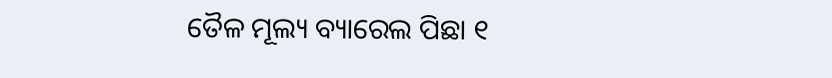ତୈଳ ମୂଲ୍ୟ ବ୍ୟାରେଲ ପିଛା ୧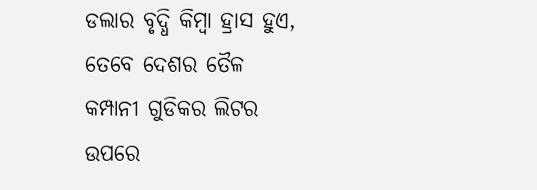ଡଲାର ବୃଦ୍ଧି କିମ୍ବା ହ୍ରାସ ହୁଏ, ତେବେ ଦେଶର ତୈଳ କମ୍ପାନୀ ଗୁଡିକର ଲିଟର ଉପରେ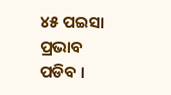୪୫ ପଇସା ପ୍ରଭାବ ପଡିବ ।